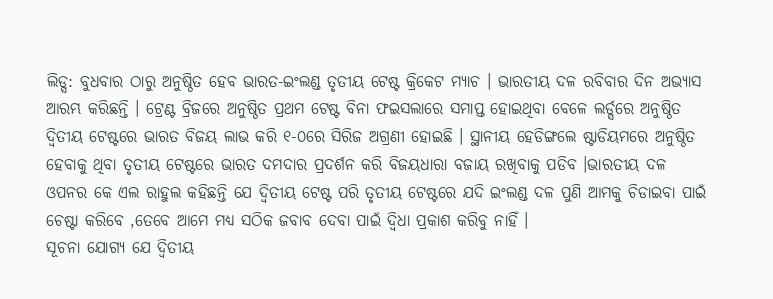ଲିଡ୍ସ: ବୁଧବାର ଠାରୁ ଅନୁଷ୍ଠିତ ହେବ ଭାରତ-ଇଂଲଣ୍ଡ ତୃତୀୟ ଟେଷ୍ଟ କ୍ରିକେଟ ମ୍ୟାଚ । ଭାରତୀୟ ଦଳ ରବିବାର ଦିନ ଅଭ୍ୟାସ ଆରମ୍ଭ କରିଛନ୍ତି । ଟ୍ରେଣ୍ଟ ବ୍ରିଜରେ ଅନୁଷ୍ଠିତ ପ୍ରଥମ ଟେଷ୍ଟ ବିନା ଫଇସଲାରେ ସମାପ୍ତ ହୋଇଥିବା ବେଳେ ଲର୍ଡ୍ସରେ ଅନୁଷ୍ଠିତ ଦ୍ୱିତୀୟ ଟେଷ୍ଟରେ ଭାରତ ବିଜୟ ଲାଭ କରି ୧-୦ରେ ସିରିଜ ଅଗ୍ରଣୀ ହୋଇଛି । ସ୍ଥାନୀୟ ହେଡିଙ୍ଗଲେ ଷ୍ଟାଡିୟମରେ ଅନୁଷ୍ଠିତ ହେବାକୁ ଥିବା ତୃତୀୟ ଟେଷ୍ଟରେ ଭାରତ ଦମଦାର ପ୍ରଦର୍ଶନ କରି ବିଜୟଧାରା ବଜାୟ ରଖିବାକୁ ପଡିବ ।ଭାରତୀୟ ଦଳ ଓପନର କେ ଏଲ ରାହୁଲ କହିଛନ୍ତି ଯେ ଦ୍ୱିତୀୟ ଟେଷ୍ଟ ପରି ତୃତୀୟ ଟେଷ୍ଟରେ ଯଦି ଇଂଲଣ୍ଡ ଦଳ ପୁଣି ଆମକୁ ଚିଡାଇବା ପାଇଁ ଚେଷ୍ଟା କରିବେ ,ତେବେ ଆମେ ମଧ୍ୟ ସଠିକ ଜବାବ ଦେବା ପାଇଁ ଦ୍ୱିଧା ପ୍ରକାଶ କରିବୁ ନାହିଁ ।
ସୂଚନା ଯୋଗ୍ୟ ଯେ ଦ୍ୱିତୀୟ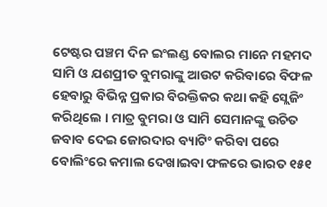ଟେଷ୍ଟର ପଞ୍ଚମ ଦିନ ଇଂଲଣ୍ଡ ବୋଲର ମାନେ ମହମଦ ସାମି ଓ ଯଶପ୍ରୀତ ବୁମରାଙ୍କୁ ଆଉଟ କରିବାରେ ବିଫଳ ହେବାରୁ ବିଭିନ୍ନ ପ୍ରକାର ବିରକ୍ତିକର କଥା କହି ସ୍ଲେଜିଂ କରିଥିଲେ । ମାତ୍ର ବୁମରା ଓ ସାମି ସେମାନଙ୍କୁ ଉଚିତ ଜବାବ ଦେଇ ଜୋରଦାର ବ୍ୟାଟିଂ କରିବା ପରେ ବୋଲିଂରେ କମାଲ ଦେଖାଇବା ଫଳରେ ଭାରତ ୧୫୧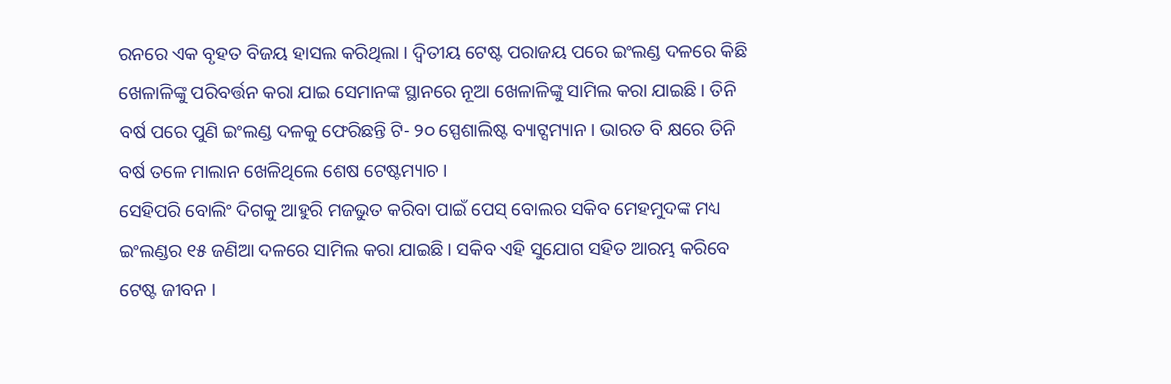ରନରେ ଏକ ବୃହତ ବିଜୟ ହାସଲ କରିଥିଲା । ଦ୍ୱିତୀୟ ଟେଷ୍ଟ ପରାଜୟ ପରେ ଇଂଲଣ୍ଡ ଦଳରେ କିଛି ଖେଳାଳିଙ୍କୁ ପରିବର୍ତ୍ତନ କରା ଯାଇ ସେମାନଙ୍କ ସ୍ଥାନରେ ନୂଆ ଖେଳାଳିଙ୍କୁ ସାମିଲ କରା ଯାଇଛି । ତିନି ବର୍ଷ ପରେ ପୁଣି ଇଂଲଣ୍ଡ ଦଳକୁ ଫେରିଛନ୍ତି ଟି- ୨୦ ସ୍ପେଶାଲିଷ୍ଟ ବ୍ୟାଟ୍ସମ୍ୟାନ । ଭାରତ ବି କ୍ଷରେ ତିନି ବର୍ଷ ତଳେ ମାଲାନ ଖେଳିଥିଲେ ଶେଷ ଟେଷ୍ଟମ୍ୟାଚ ।
ସେହିପରି ବୋଲିଂ ଦିଗକୁ ଆହୁରି ମଜଭୁତ କରିବା ପାଇଁ ପେସ୍ ବୋଲର ସକିବ ମେହମୁଦଙ୍କ ମଧ୍ୟ ଇଂଲଣ୍ଡର ୧୫ ଜଣିଆ ଦଳରେ ସାମିଲ କରା ଯାଇଛି । ସକିବ ଏହି ସୁଯୋଗ ସହିତ ଆରମ୍ଭ କରିବେ ଟେଷ୍ଟ ଜୀବନ ।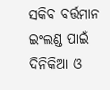ସକିବ ବର୍ତ୍ତମାନ ଇଂଲଣ୍ଡ ପାଇଁ ଦିନିକିଆ ଓ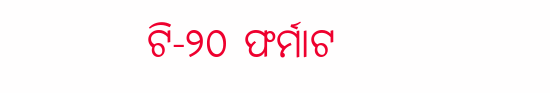ଟି-୨୦ ଫର୍ମାଟ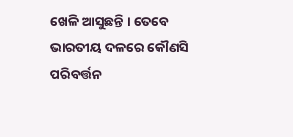ଖେଳି ଆସୁଛନ୍ତି । ତେବେ ଭାରତୀୟ ଦଳରେ କୌଣସି ପରିବର୍ତ୍ତନ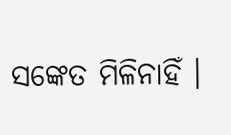ସଙ୍କେତ ମିଳିନାହିଁ ।